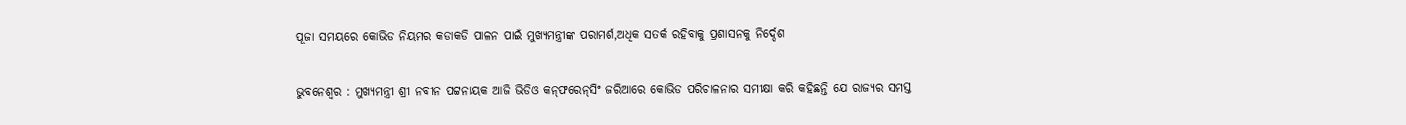ପୂଜା ସମୟରେ କୋଭିଡ ନିୟମର କଡାକଡି ପାଳନ ପାଇଁ ମୁଖ୍ୟମନ୍ତ୍ରୀଙ୍କ ପରାମର୍ଶ,ଅଧିକ ସତର୍କ ରହିବାକୁ ପ୍ରଶାସନକୁ ନିର୍ଦ୍ଦେଶ

ଭୁବନେଶ୍ବର : ମୁଖ୍ୟମନ୍ତ୍ରୀ ଶ୍ରୀ ନବୀନ ପଟ୍ଟନାୟକ ଆଜି ଭିଡିଓ କନ୍‌ଫରେନ୍‌ସିଂ ଜରିଆରେ କୋଭିଡ ପରିଚାଳନାର ସମୀକ୍ଷା କରି କହିଛନ୍ତି ଯେ ରାଜ୍ୟର ସମସ୍ତ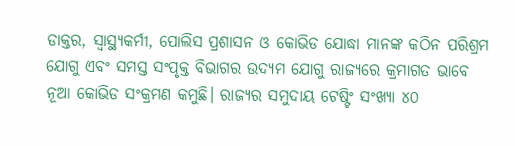ଡାକ୍ତର, ସ୍ବାସ୍ଥ୍ୟକର୍ମୀ, ପୋଲିସ ପ୍ରଶାସନ ଓ କୋଭିଡ ଯୋଦ୍ଧା ମାନଙ୍କ କଠିନ ପରିଶ୍ରମ ଯୋଗୁ ଏବଂ ସମସ୍ତ ସଂପୃକ୍ତ ବିଭାଗର ଉଦ୍ୟମ ଯୋଗୁ ରାଜ୍ୟରେ କ୍ରମାଗତ ଭାବେ ନୂଆ କୋଭିଡ ସଂକ୍ରମଣ କମୁଛି। ରାଜ୍ୟର ସମୁଦାୟ ଟେଷ୍ଟିଂ ସଂଖ୍ୟା ୪୦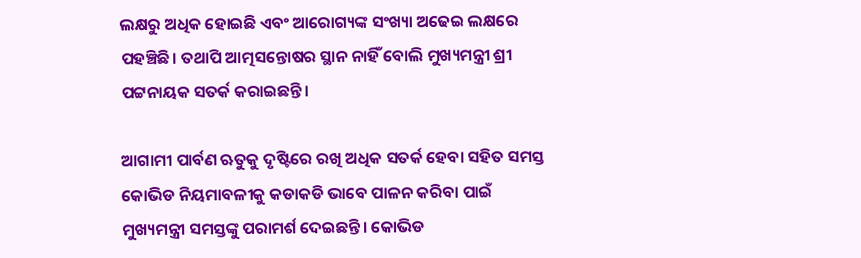ଲକ୍ଷରୁ ଅଧିକ ହୋଇଛି ଏବଂ ଆରୋଗ୍ୟଙ୍କ ସଂଖ୍ୟା ଅଢେଇ ଲକ୍ଷରେ ପହଞ୍ଚିଛି। ତଥାପି ଆତ୍ମସନ୍ତୋଷର ସ୍ଥାନ ନାହିଁ ବୋଲି ମୁଖ୍ୟମନ୍ତ୍ରୀ ଶ୍ରୀ ପଟ୍ଟନାୟକ ସତର୍କ କରାଇଛନ୍ତି।

ଆଗାମୀ ପାର୍ବଣ ଋତୁକୁ ଦୃଷ୍ଟିରେ ରଖି ଅଧିକ ସତର୍କ ହେବା ସହିତ ସମସ୍ତ କୋଭିଡ ନିୟମାବଳୀକୁ କଡାକଡି ଭାବେ ପାଳନ କରିବା ପାଇଁ ମୁଖ୍ୟମନ୍ତ୍ରୀ ସମସ୍ତଙ୍କୁ ପରାମର୍ଶ ଦେଇଛନ୍ତି। କୋଭିଡ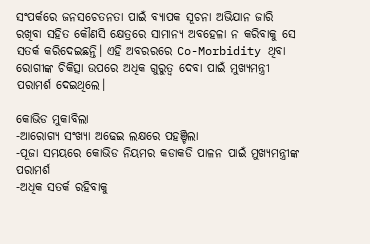ସଂପର୍କରେ ଜନସଚେତନତା ପାଇଁ ବ୍ୟାପକ ସୂଚନା ଅଭିଯାନ ଜାରି ରଖିବା ସହିତ କୌଣସି କ୍ଷେତ୍ରରେ ସାମାନ୍ୟ ଅବହେଳା ନ କରିବାକୁ ସେ ସତର୍କ କରିଦେଇଛନ୍ତି। ଏହି ଅବରରରେ Co-Morbidity ଥିବା ରୋଗୀଙ୍କ ଚିକିତ୍ସା ଉପରେ ଅଧିକ ଗୁରୁତ୍ବ ଦେବା ପାଇଁ ମୁଖ୍ୟମନ୍ତ୍ରୀ ପରାମର୍ଶ ଦେଇଥିଲେ।

କୋଭିଡ ମୁକାବିଲା
-ଆରୋଗ୍ୟ ସଂଖ୍ୟା ଅଢେଇ ଲକ୍ଷରେ ପହଞ୍ଚିଲା
-ପୂଜା ସମୟରେ କୋଭିଡ ନିୟମର କଡାକଡି ପାଳନ ପାଇଁ ମୁଖ୍ୟମନ୍ତ୍ରୀଙ୍କ ପରାମର୍ଶ
-ଅଧିକ ସତର୍କ ରହିବାକୁ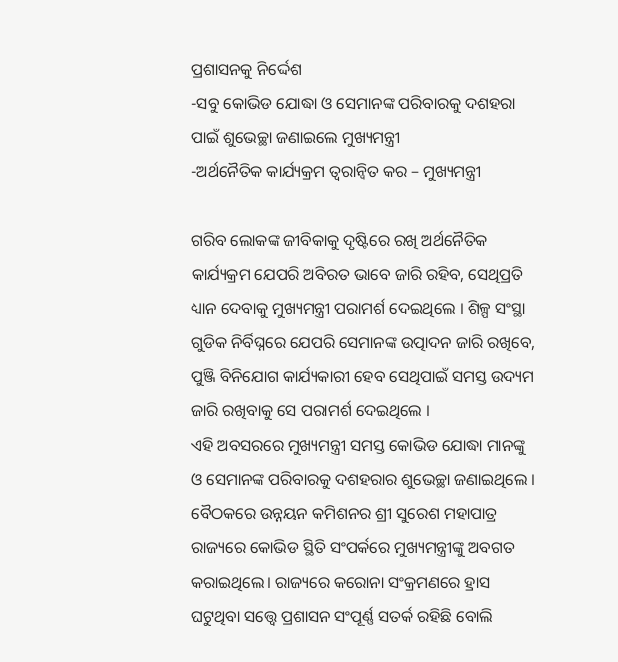ପ୍ରଶାସନକୁ ନିର୍ଦ୍ଦେଶ
-ସବୁ କୋଭିଡ ଯୋଦ୍ଧା ଓ ସେମାନଙ୍କ ପରିବାରକୁ ଦଶହରା ପାଇଁ ଶୁଭେଚ୍ଛା ଜଣାଇଲେ ମୁଖ୍ୟମନ୍ତ୍ରୀ
-ଅର୍ଥନୈତିକ କାର୍ଯ୍ୟକ୍ରମ ତ୍ବରାନ୍ବିତ କର – ମୁଖ୍ୟମନ୍ତ୍ରୀ

ଗରିବ ଲୋକଙ୍କ ଜୀବିକାକୁ ଦୃଷ୍ଟିରେ ରଖି ଅର୍ଥନୈତିକ କାର୍ଯ୍ୟକ୍ରମ ଯେପରି ଅବିରତ ଭାବେ ଜାରି ରହିବ, ସେଥିପ୍ରତି ଧ୍ୟାନ ଦେବାକୁ ମୁଖ୍ୟମନ୍ତ୍ରୀ ପରାମର୍ଶ ଦେଇଥିଲେ । ଶିଳ୍ପ ସଂସ୍ଥା ଗୁଡିକ ନିର୍ବିଘ୍ନରେ ଯେପରି ସେମାନଙ୍କ ଉତ୍ପାଦନ ଜାରି ରଖିବେ, ପୁଞ୍ଜି ବିନିଯୋଗ କାର୍ଯ୍ୟକାରୀ ହେବ ସେଥିପାଇଁ ସମସ୍ତ ଉଦ୍ୟମ ଜାରି ରଖିବାକୁ ସେ ପରାମର୍ଶ ଦେଇଥିଲେ ।
ଏହି ଅବସରରେ ମୁଖ୍ୟମନ୍ତ୍ରୀ ସମସ୍ତ କୋଭିଡ ଯୋଦ୍ଧା ମାନଙ୍କୁ ଓ ସେମାନଙ୍କ ପରିବାରକୁ ଦଶହରାର ଶୁଭେଚ୍ଛା ଜଣାଇଥିଲେ ।
ବୈଠକରେ ଉନ୍ନୟନ କମିଶନର ଶ୍ରୀ ସୁରେଶ ମହାପାତ୍ର ରାଜ୍ୟରେ କୋଭିଡ ସ୍ଥିତି ସଂପର୍କରେ ମୁଖ୍ୟମନ୍ତ୍ରୀଙ୍କୁ ଅବଗତ କରାଇଥିଲେ। ରାଜ୍ୟରେ କରୋନା ସଂକ୍ରମଣରେ ହ୍ରାସ ଘଟୁଥିବା ସତ୍ତ୍ବେ ପ୍ରଶାସନ ସଂପୂର୍ଣ୍ଣ ସତର୍କ ରହିଛି ବୋଲି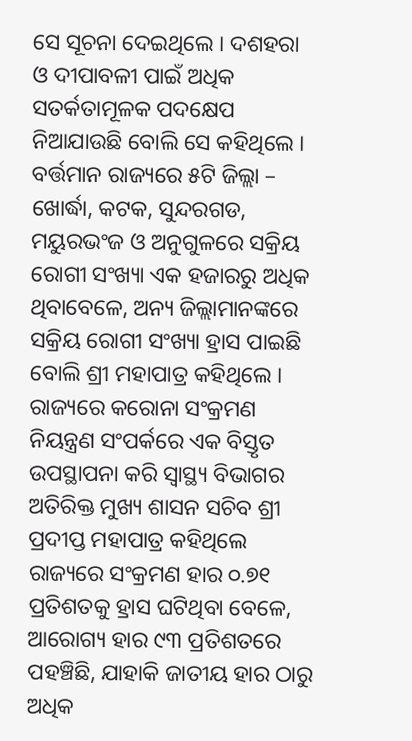ସେ ସୂଚନା ଦେଇଥିଲେ । ଦଶହରା ଓ ଦୀପାବଳୀ ପାଇଁ ଅଧିକ ସତର୍କତାମୂଳକ ପଦକ୍ଷେପ ନିଆଯାଉଛି ବୋଲି ସେ କହିଥିଲେ । ବର୍ତ୍ତମାନ ରାଜ୍ୟରେ ୫ଟି ଜିଲ୍ଲା – ଖୋର୍ଦ୍ଧା, କଟକ, ସୁନ୍ଦରଗଡ, ମୟୁରଭଂଜ ଓ ଅନୁଗୁଳରେ ସକ୍ରିୟ ରୋଗୀ ସଂଖ୍ୟା ଏକ ହଜାରରୁ ଅଧିକ ଥିବାବେଳେ, ଅନ୍ୟ ଜିଲ୍ଲାମାନଙ୍କରେ ସକ୍ରିୟ ରୋଗୀ ସଂଖ୍ୟା ହ୍ରାସ ପାଇଛି ବୋଲି ଶ୍ରୀ ମହାପାତ୍ର କହିଥିଲେ ।
ରାଜ୍ୟରେ କରୋନା ସଂକ୍ରମଣ ନିୟନ୍ତ୍ରଣ ସଂପର୍କରେ ଏକ ବିସ୍ତୃତ ଉପସ୍ଥାପନା କରି ସ୍ବାସ୍ଥ୍ୟ ବିଭାଗର ଅତିରିକ୍ତ ମୁଖ୍ୟ ଶାସନ ସଚିବ ଶ୍ରୀ ପ୍ରଦୀପ୍ତ ମହାପାତ୍ର କହିଥିଲେ ରାଜ୍ୟରେ ସଂକ୍ରମଣ ହାର ୦.୭୧ ପ୍ରତିଶତକୁ ହ୍ରାସ ଘଟିଥିବା ବେଳେ, ଆରୋଗ୍ୟ ହାର ୯୩ ପ୍ରତିଶତରେ ପହଞ୍ଚିଛି, ଯାହାକି ଜାତୀୟ ହାର ଠାରୁ ଅଧିକ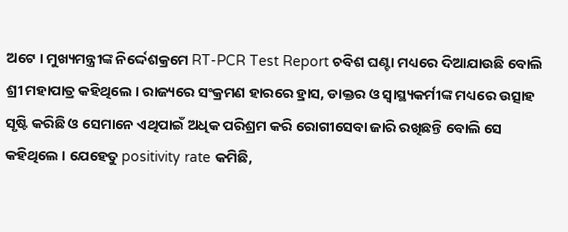ଅଟେ । ମୁଖ୍ୟମନ୍ତ୍ରୀଙ୍କ ନିର୍ଦ୍ଦେଶକ୍ରମେ RT-PCR Test Report ଚବିଶ ଘଣ୍ଟା ମଧ୍ୟରେ ଦିଆଯାଉଛି ବୋଲି ଶ୍ରୀ ମହାପାତ୍ର କହିଥିଲେ । ରାଜ୍ୟରେ ସଂକ୍ରମଣ ହାରରେ ହ୍ରାସ, ଡାକ୍ତର ଓ ସ୍ବାସ୍ଥ୍ୟକର୍ମୀଙ୍କ ମଧ୍ୟରେ ଉତ୍ସାହ ସୃଷ୍ଟି କରିଛି ଓ ସେମାନେ ଏଥିପାଇଁ ଅଧିକ ପରିଶ୍ରମ କରି ରୋଗୀସେବା ଜାରି ରଖିଛନ୍ତି ବୋଲି ସେ କହିଥିଲେ । ଯେହେତୁ positivity rate କମିଛି,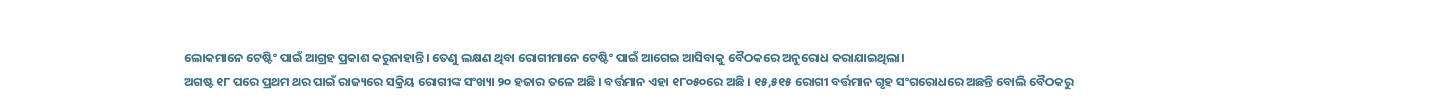ଲୋକମାନେ ଟେଷ୍ଟିଂ ପାଇଁ ଆଗ୍ରହ ପ୍ରକାଶ କରୁନାହାନ୍ତି। ତେଣୁ ଲକ୍ଷଣ ଥିବା ରୋଗୀମାନେ ଟେଷ୍ଟିଂ ପାଇଁ ଆଗେଇ ଆସିବାକୁ ବୈଠକରେ ଅନୁରୋଧ କରାଯାଇଥିଲା।
ଅଗଷ୍ଟ ୧୮ ପରେ ପ୍ରଥମ ଥର ପାଇଁ ରାଜ୍ୟରେ ସକ୍ରିୟ ରୋଗୀଙ୍କ ସଂଖ୍ୟା ୨୦ ହଜାର ତଳେ ଅଛି । ବର୍ତ୍ତମାନ ଏହା ୧୮୦୫୦ରେ ଅଛି । ୧୫,୫୧୫ ରୋଗୀ ବର୍ତ୍ତମାନ ଗୃହ ସଂଗରୋଧରେ ଅଛନ୍ତି ବୋଲି ବୈଠକରୁ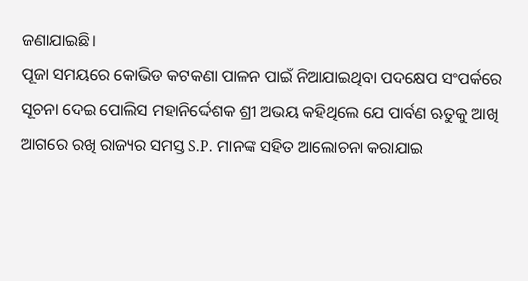ଜଣାଯାଇଛି।
ପୂଜା ସମୟରେ କୋଭିଡ କଟକଣା ପାଳନ ପାଇଁ ନିଆଯାଇଥିବା ପଦକ୍ଷେପ ସଂପର୍କରେ ସୂଚନା ଦେଇ ପୋଲିସ ମହାନିର୍ଦ୍ଦେଶକ ଶ୍ରୀ ଅଭୟ କହିଥିଲେ ଯେ ପାର୍ବଣ ଋତୁକୁ ଆଖି ଆଗରେ ରଖି ରାଜ୍ୟର ସମସ୍ତ S.P. ମାନଙ୍କ ସହିତ ଆଲୋଚନା କରାଯାଇ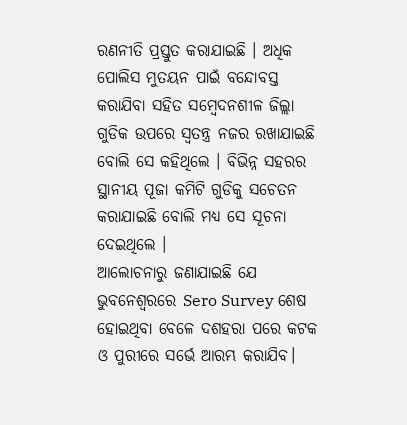ରଣନୀତି ପ୍ରସ୍ତୁତ କରାଯାଇଛି । ଅଧିକ ପୋଲିସ ମୁତୟନ ପାଇଁ ବନ୍ଦୋବସ୍ତ କରାଯିବା ସହିତ ସମ୍ବେଦନଶୀଳ ଜିଲ୍ଲା ଗୁଡିକ ଉପରେ ସ୍ବତନ୍ତ୍ର ନଜର ରଖାଯାଇଛି ବୋଲି ସେ କହିଥିଲେ । ବିଭିନ୍ନ ସହରର ସ୍ଥାନୀୟ ପୂଜା କମିଟି ଗୁଡିକୁ ସଚେତନ କରାଯାଇଛି ବୋଲି ମଧ୍ୟ ସେ ସୂଚନା ଦେଇଥିଲେ ।
ଆଲୋଚନାରୁ ଜଣାଯାଇଛି ଯେ ଭୁବନେଶ୍ବରରେ Sero Survey ଶେଷ ହୋଇଥିବା ବେଳେ ଦଶହରା ପରେ କଟକ ଓ ପୁରୀରେ ସର୍ଭେ ଆରମ୍ଭ କରାଯିବ।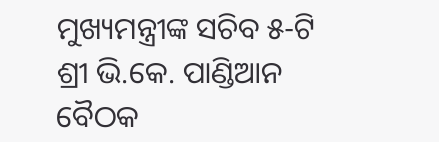ମୁଖ୍ୟମନ୍ତ୍ରୀଙ୍କ ସଚିବ ୫-ଟି ଶ୍ରୀ ଭି.କେ. ପାଣ୍ଡିଆନ ବୈଠକ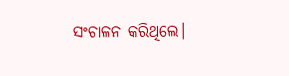ସଂଚାଳନ କରିଥିଲେ।